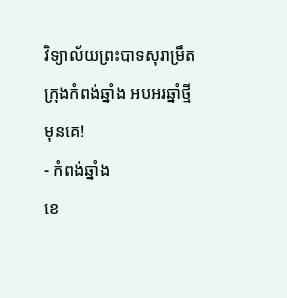វិទ្យាល័យព្រះបាទសុរាម្រឹត ក្រុងកំពង់ឆ្នាំង អបអរឆ្នាំថ្មីមុនគេ!
- កំពង់ឆ្នាំង
ខេ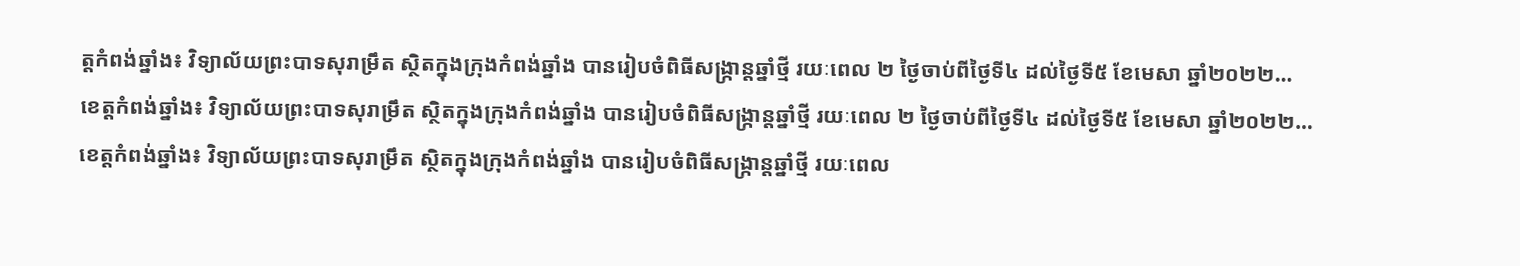ត្តកំពង់ឆ្នាំង៖ វិទ្យាល័យព្រះបាទសុរាម្រឹត ស្ថិតក្នុងក្រុងកំពង់ឆ្នាំង បានរៀបចំពិធីសង្ក្រាន្តឆ្នាំថ្មី រយៈពេល ២ ថ្ងៃចាប់ពីថ្ងៃទី៤ ដល់ថ្ងៃទី៥ ខែមេសា ឆ្នាំ២០២២…
ខេត្តកំពង់ឆ្នាំង៖ វិទ្យាល័យព្រះបាទសុរាម្រឹត ស្ថិតក្នុងក្រុងកំពង់ឆ្នាំង បានរៀបចំពិធីសង្ក្រាន្តឆ្នាំថ្មី រយៈពេល ២ ថ្ងៃចាប់ពីថ្ងៃទី៤ ដល់ថ្ងៃទី៥ ខែមេសា ឆ្នាំ២០២២…
ខេត្តកំពង់ឆ្នាំង៖ វិទ្យាល័យព្រះបាទសុរាម្រឹត ស្ថិតក្នុងក្រុងកំពង់ឆ្នាំង បានរៀបចំពិធីសង្ក្រាន្តឆ្នាំថ្មី រយៈពេល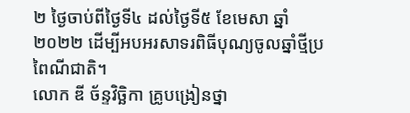២ ថ្ងៃចាប់ពីថ្ងៃទី៤ ដល់ថ្ងៃទី៥ ខែមេសា ឆ្នាំ២០២២ ដើម្បីអបអរសាទរពិធីបុណ្យចូលឆ្នាំថ្មីប្រពៃណីជាតិ។
លោក ឌី ច័ន្ទវិច្ឆិកា គ្រូបង្រៀនថ្នា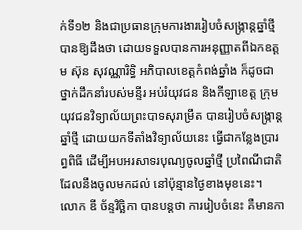ក់ទី១២ និងជាប្រធានក្រុមការងាររៀបចំសង្រ្កាន្តឆ្នាំថ្មី បានឱ្យដឹងថា ដោយទទួលបានការអនុញ្ញាតពីឯកឧត្តម ស៊ុន សុវណ្ណារិទ្ធិ អភិបាលខេត្តកំពង់ឆ្នាំង ក៏ដូចជាថ្នាក់ដឹកនាំរបស់មន្ទីរ អប់រំយុវជន និងកីឡាខេត្ត ក្រុមយុវជនវិទ្យាល័យព្រះបាទសុរាម្រឹត បានរៀបចំសង្រ្កាន្តឆ្នាំថ្មី ដោយយកទីតាំងវិទ្យាល័យនេះ ធ្វើជាកន្លែងប្រារព្ធពិធី ដើម្បីអបអរសាទរបុណ្យចូលឆ្នាំថ្មី ប្រពៃណីជាតិដែលនឹងចូលមកដល់ នៅប៉ុន្មានថ្ងៃខាងមុខនេះ។
លោក ឌី ច័ន្ទវិច្ឆិកា បានបន្តថា ការរៀបចំនេះ គឺមានកា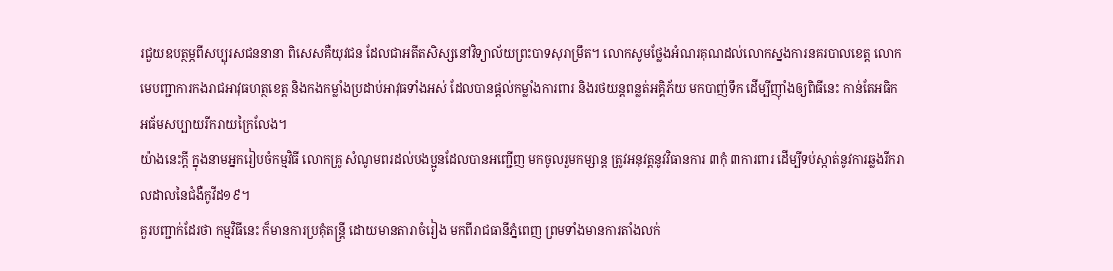រជួយឧបត្ថម្ភពីសប្បុរសជននានា ពិសេសគឺយុវជន ដែលជាអតីតសិស្សនៅវិទ្យាល័យព្រះបាទសុរាម្រឹត។ លោកសូមថ្លែងអំណរគុណដល់លោកស្នងការនគរបាលខេត្ត លោកមេបញ្ជាការកងរាជអាវុធហត្ថខេត្ត និងកងកម្លាំងប្រដាប់អាវុធទាំងអស់ ដែលបានផ្ដល់កម្លាំងការពារ និងរថយន្តពន្លត់អគ្គិភ័យ មកបាញ់ទឹក ដើម្បីញ៉ាំងឲ្យពិធីនេះ កាន់តែអធិកអធ័មសប្បាយរីករាយក្រៃលែង។
យ៉ាងនេះក្តី ក្នុងនាមអ្នករៀបចំកម្មវិធី លោកគ្រូ សំណូមពរដល់បងប្អូនដែលបានអញ្ជើញ មកចូលរួមកម្សាន្ត ត្រូវអនុវត្តនូវវិធានការ ៣កុំ ៣ការពារ ដើម្បីទប់ស្កាត់នូវការឆ្លងរីករាលដាលនៃជំងឺកូវីដ១៩។
គួរបញ្ជាក់ដែរថា កម្មវិធីនេះ ក៏មានការប្រគុំតន្ត្រី ដោយមានតារាចំរៀង មកពីរាជធានីភ្នំពេញ ព្រមទាំងមានការតាំងលក់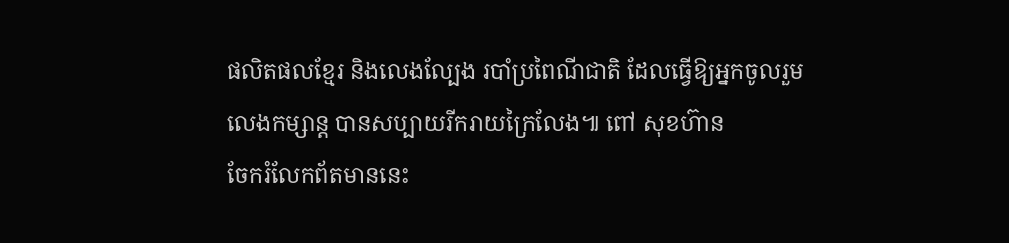ផលិតផលខ្មែរ និងលេងល្បែង របាំប្រពៃណីជាតិ ដែលធ្វើឱ្យអ្នកចូលរួម លេងកម្សាន្ត បានសប្បាយរីករាយក្រៃលែង៕ ពៅ សុខហ៊ាន
ចែករំលែកព័តមាននេះ